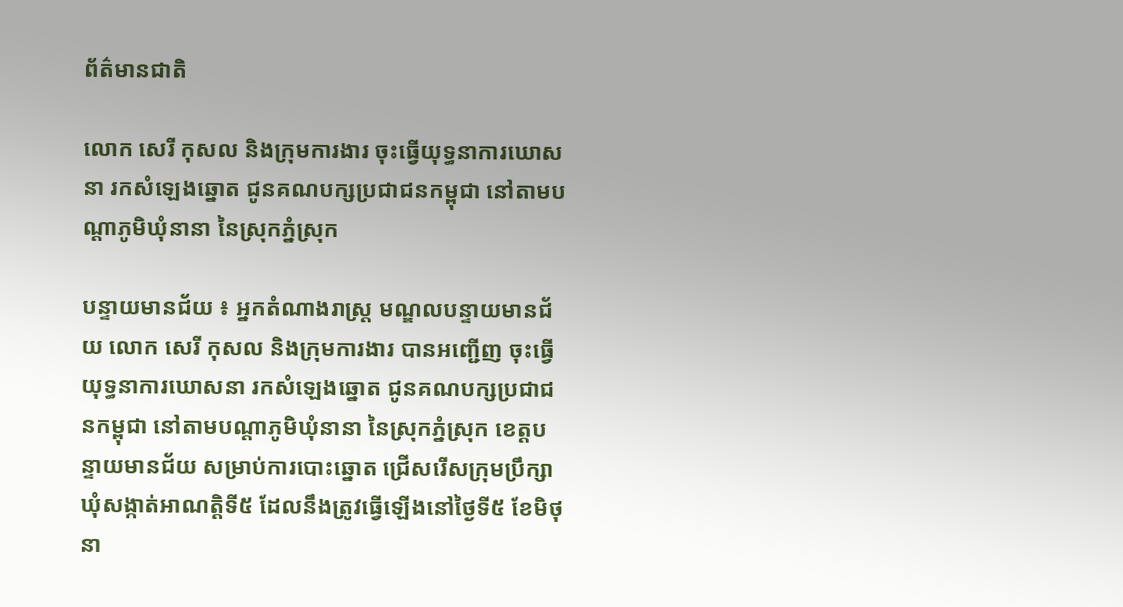ព័ត៌មានជាតិ

លោក សេរី កុសល និងក្រុមការងារ ចុះធ្វើយុទ្ធនាការឃោសនា រកសំឡេងឆ្នោត ជូនគណបក្សប្រជាជនកម្ពុជា នៅតាមបណ្តាភូមិឃុំនានា នៃស្រុកភ្នំស្រុក

បន្ទាយមានជ័យ ៖ អ្នកតំណាងរាស្ត្រ មណ្ឌលបន្ទាយមានជ័យ លោក សេរី កុសល និងក្រុមការងារ បានអញ្ជើញ ចុះធ្វើយុទ្ធនាការឃោសនា រកសំឡេងឆ្នោត ជូនគណបក្សប្រជាជនកម្ពុជា នៅតាមបណ្តាភូមិឃុំនានា នៃស្រុកភ្នំស្រុក ខេត្តបន្ទាយមានជ័យ សម្រាប់ការបោះឆ្នោត ជ្រើសរើសក្រុមប្រឹក្សា ឃុំសង្កាត់អាណត្តិទី៥ ដែលនឹងត្រូវធ្វើឡើងនៅថ្ងៃទី៥ ខែមិថុនា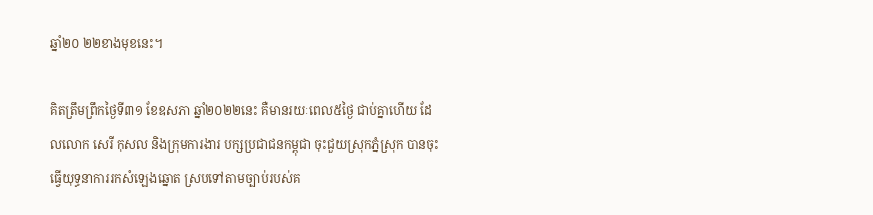ឆ្នាំ២០ ២២ខាងមុខនេះ។

គិតត្រឹមព្រឹកថ្ងៃទី៣១ ខែឧសភា ឆ្នាំ២០២២នេះ គឺមានរយៈពេល៥ថ្ងៃ ជាប់គ្នាហើយ ដែលលោក សេរី កុសល និងក្រុមការងារ បក្សប្រជាជនកម្ពុជា ចុះជួយស្រុកភ្នំស្រុក បានចុះធ្វើយុទ្ធនាការរកសំឡេងឆ្នោត ស្របទៅតាមច្បាប់របស់គ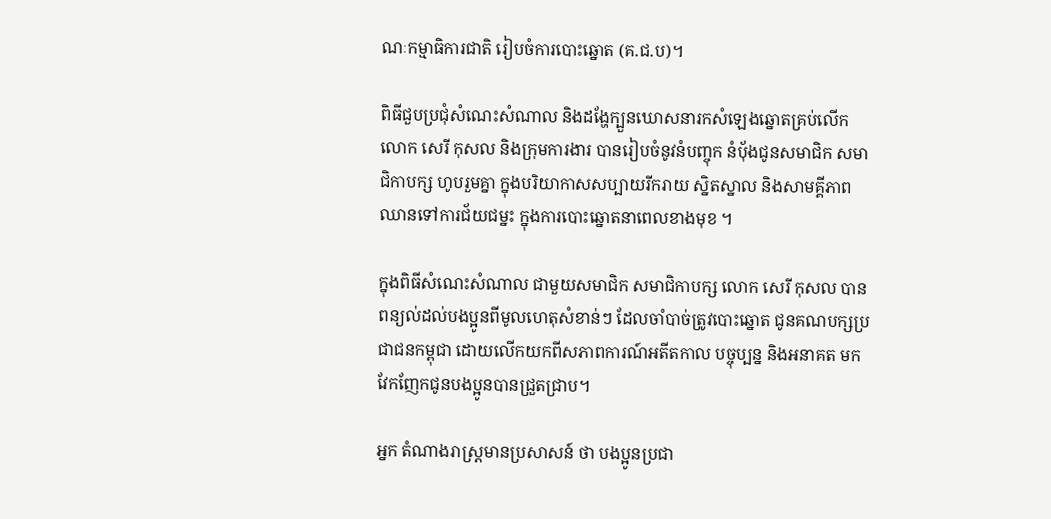ណៈកម្មាធិការជាតិ រៀបចំការបោះឆ្នោត (គ.ជ.ប)។

ពិធីជួបប្រជុំសំណេះសំណាល និងដង្ហែក្បួនឃោសនារកសំឡេងឆ្នោតគ្រប់លើក លោក សេរី កុសល និងក្រុមការងារ បានរៀបចំនូវនំបញ្ចុក នំបុ័ងជូនសមាជិក សមាជិកាបក្ស ហូបរួមគ្នា ក្នុងបរិយាកាសសប្បាយរីករាយ ស្និតស្នាល និងសាមគ្គីភាព ឈានទៅការជ័យជម្នះ ក្នុងការបោះឆ្នោតនាពេលខាងមុខ ។

ក្នុងពិធីសំណេះសំណាល ជាមួយសមាជិក សមាជិកាបក្ស លោក សេរី កុសល បានពន្យល់ដល់បងប្អូនពីមូលហេតុសំខាន់ៗ ដែលចាំបាច់ត្រូវបោះឆ្នោត ជូនគណបក្សប្រជាជនកម្ពុជា ដោយលើកយកពីសភាពការណ៍អតីតកាល បច្ចុប្បន្ន និងអនាគត មកវែកញែកជូនបងប្អូនបានជ្រួតជ្រាប។

អ្នក តំណាងរាស្រ្តមានប្រសាសន៍ ថា បងប្អូនប្រជា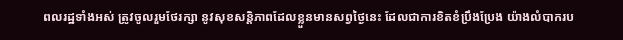ពលរដ្ឋទាំងអស់ ត្រូវចូលរួមថែរក្សា នូវសុខសន្តិភាពដែលខ្លួនមានសព្វថ្ងៃនេះ ដែលជាការខិតខំប្រឹងប្រែង យ៉ាងលំបាករប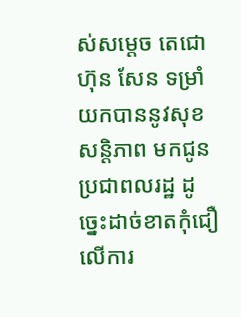ស់សម្ដេច តេជោ ហ៊ុន សែន ទម្រាំយកបាននូវសុខសន្ដិភាព មកជូនប្រជាពលរដ្ឋ ដូច្នេះដាច់ខាតកុំជឿលើការ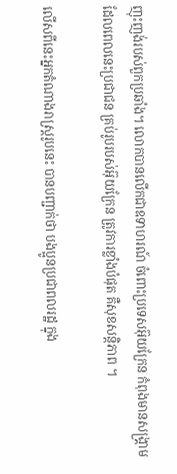ញុះញង់របស់ពួកប្រឆាំង។ លោកបានលើកជាឧទាហរណ៍ ចំពោះប្រទេសអ៊ុយក្រែន កំពុងមានសង្គ្រាម ដែលពេលនេះប្រជាជន គ្រប់រូបរបស់អ៊ុយក្រែន ត្រូវការខ្លាំងបំផុត គឺសុខសន្តិភាព ។

លើសពីនេះអ្នកតំណាងរាស្រ្តរូបនេះ បានបញ្ជាក់ថា បងប្អូនប្រជាពលរដ្ឋ ក្នុង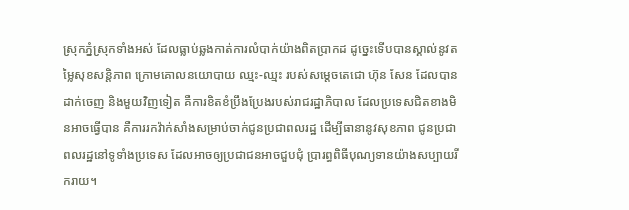ស្រុកភ្នំស្រុកទាំងអស់ ដែលធ្លាប់ឆ្លងកាត់ការលំបាក់យ៉ាងពិតប្រាកដ ដូច្នេះទើបបានស្គាល់នូវតម្លៃសុខសន្ដិភាព ក្រោមគោលនយោបាយ ឈ្មះ-ឈ្មះ របស់សម្ដេចតេជោ ហ៊ុន សែន ដែលបានដាក់ចេញ និងមួយវិញទៀត គឺការខិតខំប្រឹងប្រែងរបស់រាជរដ្ឋាភិបាល ដែលប្រទេសជិតខាងមិនអាចធ្វើបាន គឺការរកវ៉ាក់សាំងសម្រាប់ចាក់ជូនប្រជាពលរដ្ឋ ដើម្បីធានានូវសុខភាព ជូនប្រជាពលរដ្ឋនៅទូទាំងប្រទេស ដែលអាចឲ្យប្រជាជនអាចជួបជុំ ប្រារព្ធពិធីបុណ្យទានយ៉ាងសប្បាយរីករាយ។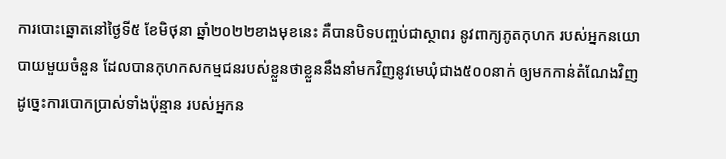ការបោះឆ្នោតនៅថ្ងៃទី៥ ខែមិថុនា ឆ្នាំ២០២២ខាងមុខនេះ គឺបានបិទបញ្ចប់ជាស្ថាពរ នូវពាក្យភូតកុហក របស់អ្នកនយោបាយមួយចំនួន ដែលបានកុហកសកម្មជនរបស់ខ្លួនថាខ្លួននឹងនាំមកវិញនូវមេឃុំជាង៥០០នាក់ ឲ្យមកកាន់តំណែងវិញ ដូច្នេះការបោកប្រាស់ទាំងប៉ុន្មាន របស់អ្នកន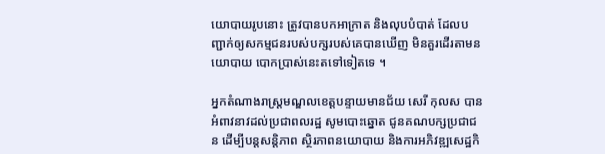យោបាយរូបនោះ ត្រូវបានបកអាក្រាត និងលុបបំបាត់ ដែលបញ្ជាក់ឲ្យសកម្មជនរបស់បក្សរបស់គេបានឃើញ មិនគួរដើរតាមនយោបាយ បោកប្រាស់នេះតទៅទៀតទេ ។

អ្នកតំណាងរាស្រ្តមណ្ឌលខេត្តបន្ទាយមានជ័យ សេរី កុលស បានអំពាវនាវដល់ប្រជាពលរដ្ឋ សូមបោះឆ្នោត ជូនគណបក្សប្រជាជន ដើម្បីបន្តសន្តិភាព ស្ថិរភាពនយោបាយ និងការអភិវឌ្ឍសេដ្ឋកិ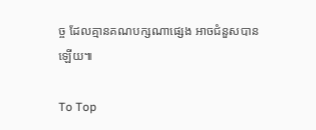ច្ច ដែលគ្មានគណបក្សណាផ្សេង អាចជំនួសបានឡើយ៕

To Top